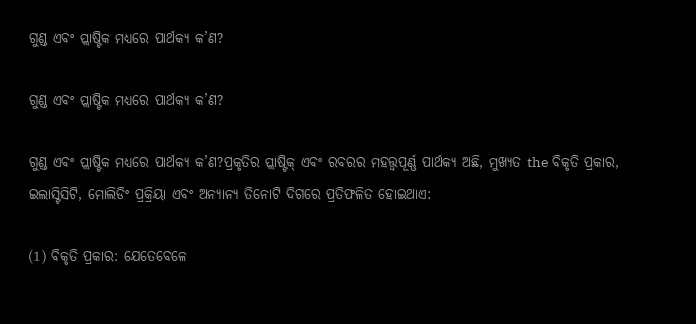ଗୁଣ୍ଡ ଏବଂ ପ୍ଲାଷ୍ଟିକ ମଧ୍ୟରେ ପାର୍ଥକ୍ୟ କ’ଣ?

ଗୁଣ୍ଡ ଏବଂ ପ୍ଲାଷ୍ଟିକ ମଧ୍ୟରେ ପାର୍ଥକ୍ୟ କ’ଣ?

ଗୁଣ୍ଡ ଏବଂ ପ୍ଲାଷ୍ଟିକ ମଧ୍ୟରେ ପାର୍ଥକ୍ୟ କ’ଣ?ପ୍ରକୃତିର ପ୍ଲାଷ୍ଟିକ୍ ଏବଂ ରବରର ମହତ୍ତ୍ୱପୂର୍ଣ୍ଣ ପାର୍ଥକ୍ୟ ଅଛି, ମୁଖ୍ୟତ the ବିକୃତି ପ୍ରକାର, ଇଲାସ୍ଟିସିଟି, ମୋଲିଡିଂ ପ୍ରକ୍ରିୟା ଏବଂ ଅନ୍ୟାନ୍ୟ ତିନୋଟି ଦିଗରେ ପ୍ରତିଫଳିତ ହୋଇଥାଏ:

(1) ବିକୃତି ପ୍ରକାର: ଯେତେବେଳେ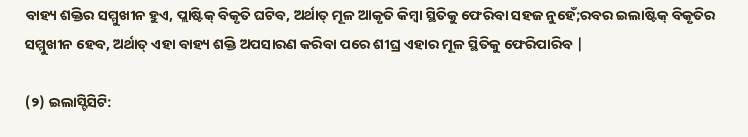ବାହ୍ୟ ଶକ୍ତିର ସମ୍ମୁଖୀନ ହୁଏ, ପ୍ଲାଷ୍ଟିକ୍ ବିକୃତି ଘଟିବ, ଅର୍ଥାତ୍ ମୂଳ ଆକୃତି କିମ୍ବା ସ୍ଥିତିକୁ ଫେରିବା ସହଜ ନୁହେଁ;ରବର ଇଲାଷ୍ଟିକ୍ ବିକୃତିର ସମ୍ମୁଖୀନ ହେବ, ଅର୍ଥାତ୍ ଏହା ବାହ୍ୟ ଶକ୍ତି ଅପସାରଣ କରିବା ପରେ ଶୀଘ୍ର ଏହାର ମୂଳ ସ୍ଥିତିକୁ ଫେରିପାରିବ |

(୨) ଇଲାସ୍ଟିସିଟି: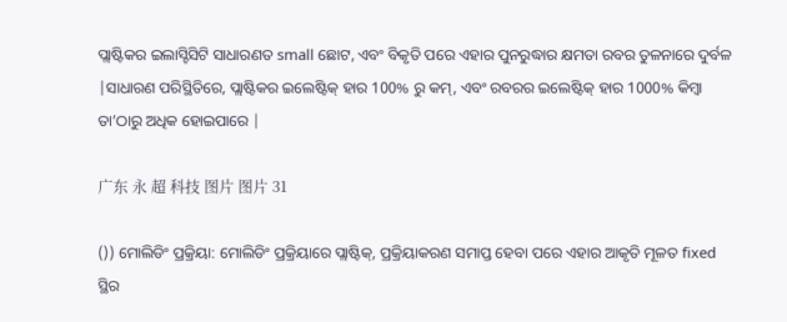ପ୍ଲାଷ୍ଟିକର ଇଲାସ୍ଟିସିଟି ସାଧାରଣତ small ଛୋଟ, ଏବଂ ବିକୃତି ପରେ ଏହାର ପୁନରୁଦ୍ଧାର କ୍ଷମତା ରବର ତୁଳନାରେ ଦୁର୍ବଳ |ସାଧାରଣ ପରିସ୍ଥିତିରେ, ପ୍ଲାଷ୍ଟିକର ଇଲେଷ୍ଟିକ୍ ହାର 100% ରୁ କମ୍, ଏବଂ ରବରର ଇଲେଷ୍ଟିକ୍ ହାର 1000% କିମ୍ବା ତା’ଠାରୁ ଅଧିକ ହୋଇପାରେ |

广东 永 超 科技 图片 图片 31

()) ମୋଲିଡିଂ ପ୍ରକ୍ରିୟା: ମୋଲିଡିଂ ପ୍ରକ୍ରିୟାରେ ପ୍ଲାଷ୍ଟିକ୍, ପ୍ରକ୍ରିୟାକରଣ ସମାପ୍ତ ହେବା ପରେ ଏହାର ଆକୃତି ମୂଳତ fixed ସ୍ଥିର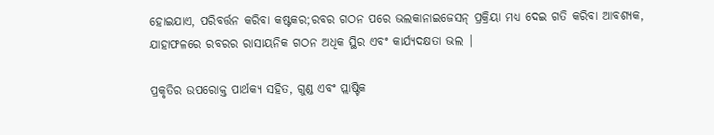ହୋଇଯାଏ, ପରିବର୍ତ୍ତନ କରିବା କଷ୍ଟକର;ରବର ଗଠନ ପରେ ଭଲକାନାଇଜେସନ୍ ପ୍ରକ୍ରିୟା ମଧ୍ୟ ଦେଇ ଗତି କରିବା ଆବଶ୍ୟକ, ଯାହାଫଳରେ ରବରର ରାସାୟନିକ ଗଠନ ଅଧିକ ସ୍ଥିର ଏବଂ କାର୍ଯ୍ୟଦକ୍ଷତା ଭଲ |

ପ୍ରକୃତିର ଉପରୋକ୍ତ ପାର୍ଥକ୍ୟ ସହିତ, ଗୁଣ୍ଡ ଏବଂ ପ୍ଲାଷ୍ଟିକ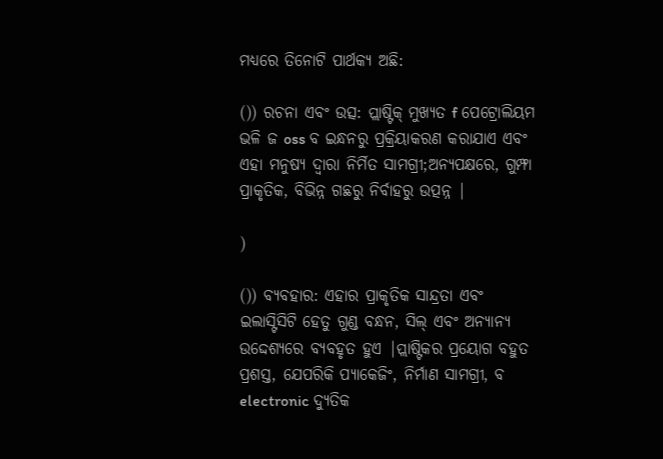ମଧ୍ୟରେ ତିନୋଟି ପାର୍ଥକ୍ୟ ଅଛି:

()) ରଚନା ଏବଂ ଉତ୍ସ: ପ୍ଲାଷ୍ଟିକ୍ ମୁଖ୍ୟତ f ପେଟ୍ରୋଲିୟମ ଭଳି ଜ oss ବ ଇନ୍ଧନରୁ ପ୍ରକ୍ରିୟାକରଣ କରାଯାଏ ଏବଂ ଏହା ମନୁଷ୍ୟ ଦ୍ୱାରା ନିର୍ମିତ ସାମଗ୍ରୀ;ଅନ୍ୟପକ୍ଷରେ, ଗୁମ୍ଫା ପ୍ରାକୃତିକ, ବିଭିନ୍ନ ଗଛରୁ ନିର୍ବାହରୁ ଉତ୍ପନ୍ନ |

)

()) ବ୍ୟବହାର: ଏହାର ପ୍ରାକୃତିକ ସାନ୍ଦ୍ରତା ଏବଂ ଇଲାସ୍ଟିସିଟି ହେତୁ ଗୁଣ୍ଡ ବନ୍ଧନ, ସିଲ୍ ଏବଂ ଅନ୍ୟାନ୍ୟ ଉଦ୍ଦେଶ୍ୟରେ ବ୍ୟବହୃତ ହୁଏ |ପ୍ଲାଷ୍ଟିକର ପ୍ରୟୋଗ ବହୁତ ପ୍ରଶସ୍ତ, ଯେପରିକି ପ୍ୟାକେଜିଂ, ନିର୍ମାଣ ସାମଗ୍ରୀ, ବ electronic ଦ୍ୟୁତିକ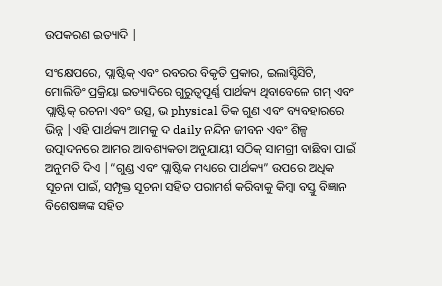ଉପକରଣ ଇତ୍ୟାଦି |

ସଂକ୍ଷେପରେ, ପ୍ଲାଷ୍ଟିକ୍ ଏବଂ ରବରର ବିକୃତି ପ୍ରକାର, ଇଲାସ୍ଟିସିଟି, ମୋଲିଡିଂ ପ୍ରକ୍ରିୟା ଇତ୍ୟାଦିରେ ଗୁରୁତ୍ୱପୂର୍ଣ୍ଣ ପାର୍ଥକ୍ୟ ଥିବାବେଳେ ଗମ୍ ଏବଂ ପ୍ଲାଷ୍ଟିକ୍ ରଚନା ଏବଂ ଉତ୍ସ, ଭ physical ତିକ ଗୁଣ ଏବଂ ବ୍ୟବହାରରେ ଭିନ୍ନ |ଏହି ପାର୍ଥକ୍ୟ ଆମକୁ ଦ daily ନନ୍ଦିନ ଜୀବନ ଏବଂ ଶିଳ୍ପ ଉତ୍ପାଦନରେ ଆମର ଆବଶ୍ୟକତା ଅନୁଯାୟୀ ସଠିକ୍ ସାମଗ୍ରୀ ବାଛିବା ପାଇଁ ଅନୁମତି ଦିଏ |“ଗୁଣ୍ଡ ଏବଂ ପ୍ଲାଷ୍ଟିକ ମଧ୍ୟରେ ପାର୍ଥକ୍ୟ” ଉପରେ ଅଧିକ ସୂଚନା ପାଇଁ, ସମ୍ପୃକ୍ତ ସୂଚନା ସହିତ ପରାମର୍ଶ କରିବାକୁ କିମ୍ବା ବସ୍ତୁ ବିଜ୍ଞାନ ବିଶେଷଜ୍ଞଙ୍କ ସହିତ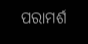ପରାମର୍ଶ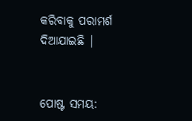କରିବାକୁ ପରାମର୍ଶ ଦିଆଯାଇଛି |


ପୋଷ୍ଟ ସମୟ: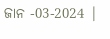ଜାନ -03-2024 |